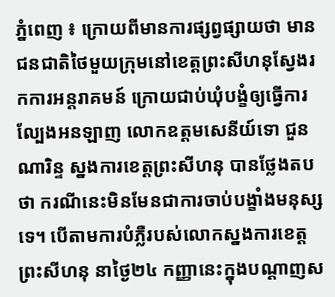ភ្នំពេញ ៖ ក្រោយពីមានការផ្សព្វផ្សាយថា មានជនជាតិថៃមួយក្រុមនៅខេត្តព្រះសីហនុស្វែងរកការអន្តរាគមន៍ ក្រោយជាប់ឃុំបង្ខំឲ្យធ្វើការល្បែងអនឡាញ លោកឧត្តមសេនីយ៍ទោ ជួន ណារិន្ទ ស្នងការខេត្តព្រះសីហនុ បានថ្លែងតបថា ករណីនេះមិនមែនជាការចាប់បង្ខាំងមនុស្សទេ។ បើតាមការបំភ្លឺរបស់លោកស្នងការខេត្តព្រះសីហនុ នាថ្ងៃ២៤ កញ្ញានេះក្នុងបណ្តាញស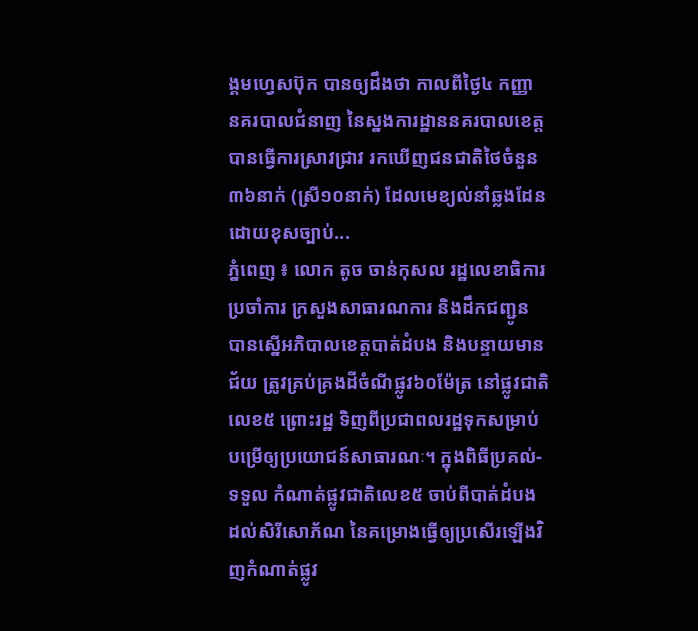ង្គមហ្វេសប៊ុក បានឲ្យដឹងថា កាលពីថ្ងៃ៤ កញ្ញា នគរបាលជំនាញ នៃស្នងការដ្ឋាននគរបាលខេត្តបានធ្វើការស្រាវជ្រាវ រកឃើញជនជាតិថៃចំនួន៣៦នាក់ (ស្រី១០នាក់) ដែលមេខ្យល់នាំឆ្លងដែនដោយខុសច្បាប់...
ភ្នំពេញ ៖ លោក តូច ចាន់កុសល រដ្ឋលេខាធិការប្រចាំការ ក្រសួងសាធារណការ និងដឹកជញ្ជូន បានស្នើអភិបាលខេត្តបាត់ដំបង និងបន្ទាយមានជ័យ ត្រូវគ្រប់គ្រងដីចំណីផ្លូវ៦០ម៉ែត្រ នៅផ្លូវជាតិលេខ៥ ព្រោះរដ្ឋ ទិញពីប្រជាពលរដ្ឋទុកសម្រាប់បម្រើឲ្យប្រយោជន៍សាធារណៈ។ ក្នុងពិធីប្រគល់-ទទួល កំណាត់ផ្លូវជាតិលេខ៥ ចាប់ពីបាត់ដំបង ដល់សិរីសោភ័ណ នៃគម្រោងធ្វើឲ្យប្រសើរឡើងវិញកំណាត់ផ្លូវ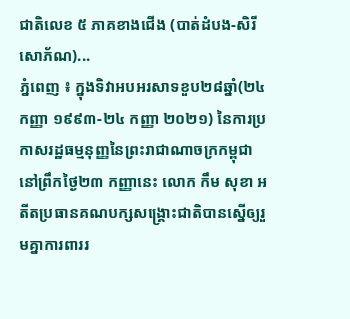ជាតិលេខ ៥ ភាគខាងជើង (បាត់ដំបង-សិរីសោភ័ណ)...
ភ្នំពេញ ៖ ក្នុងទិវាអបអរសាទខួប២៨ឆ្នាំ(២៤ កញ្ញា ១៩៩៣-២៤ កញ្ញា ២០២១) នៃការប្រកាសរដ្ឋធម្មនុញ្ញនៃព្រះរាជាណាចក្រកម្ពុជា នៅព្រឹកថ្ងៃ២៣ កញ្ញានេះ លោក កឹម សុខា អតីតប្រធានគណបក្សសង្រ្គោះជាតិបានស្នើឲ្យរួមគ្នាការពាររ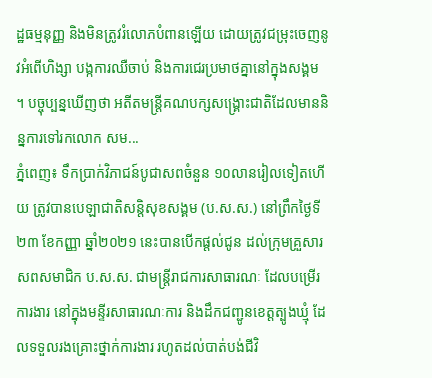ដ្ឋធម្មនុញ្ញ និងមិនត្រូវរំលោភបំពានឡើយ ដោយត្រូវជម្រុះចេញនូវអំពើហិង្សា បង្កការឈឺចាប់ និងការជេរប្រមាថគ្នានៅក្នុងសង្គម ។ បច្ចុប្បន្នឃើញថា អតីតមន្រ្តីគណបក្សសង្រ្គោះជាតិដែលមាននិន្នការទៅរកលោក សម...
ភ្នំពេញ៖ ទឹកប្រាក់វិភាជន៍បូជាសពចំនួន ១០លានរៀលទៀតហើយ ត្រូវបានបេឡាជាតិសន្តិសុខសង្គម (ប.ស.ស.) នៅព្រឹកថ្ងៃទី២៣ ខែកញ្ញា ឆ្នាំ២០២១ នេះបានបើកផ្តល់ជូន ដល់ក្រុមគ្រួសារសពសមាជិក ប.ស.ស. ជាមន្រ្តីរាជការសាធារណៈ ដែលបម្រើរការងារ នៅក្នុងមន្ទីរសាធារណៈការ និងដឹកជញ្ជូនខេត្តត្បូងឃ្មុំ ដែលទទួលរងគ្រោះថ្នាក់ការងារ រហូតដល់បាត់បង់ជីវិ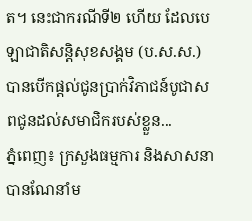ត។ នេះជាករណីទី២ ហើយ ដែលបេឡាជាតិសន្តិសុខសង្គម (ប.ស.ស.) បានបើកផ្តល់ជូនប្រាក់វិភាជន៍បូជាសពជូនដល់សមាជិករបស់ខ្លួន...
ភ្នំពេញ៖ ក្រសួងធម្មការ និងសាសនា បានណែនាំម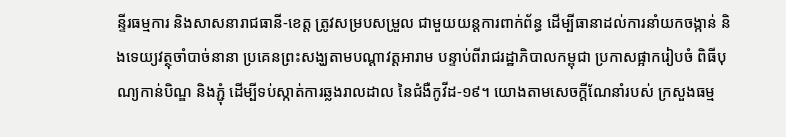ន្ទីរធម្មការ និងសាសនារាជធានី-ខេត្ត ត្រូវសម្របសម្រួល ជាមួយយន្ដការពាក់ព័ន្ធ ដើម្បីធានាដល់ការនាំយកចង្កាន់ និងទេយ្យវត្ថុចាំបាច់នានា ប្រគេនព្រះសង្ឃតាមបណ្ដាវត្តអារាម បន្ទាប់ពីរាជរដ្ឋាភិបាលកម្ពុជា ប្រកាសផ្អាករៀបចំ ពិធីបុណ្យកាន់បិណ្ឌ និងភ្ជុំ ដើម្បីទប់ស្កាត់ការឆ្លងរាលដាល នៃជំងឺកូវីដ-១៩។ យោងតាមសេចក្ដីណែនាំរបស់ ក្រសួងធម្ម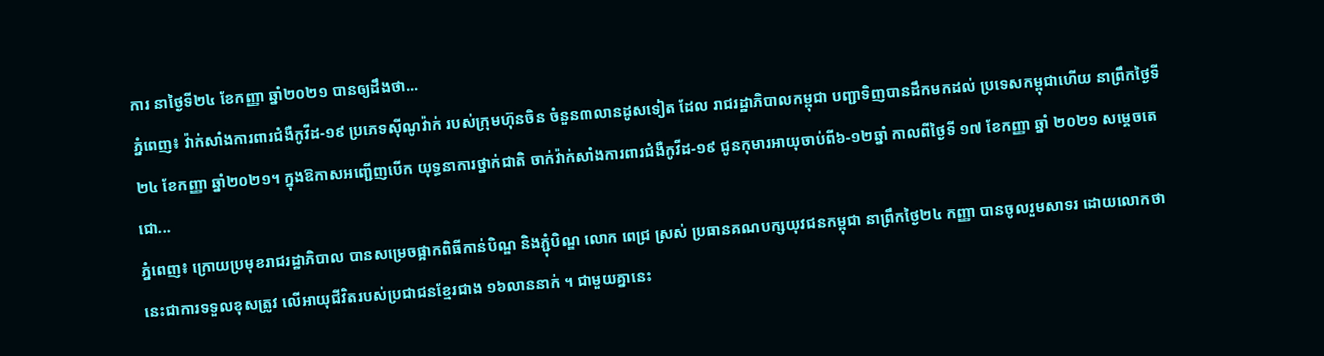ការ នាថ្ងៃទី២៤ ខែកញ្ញា ឆ្នាំ២០២១ បានឲ្យដឹងថា...
ភ្នំពេញ៖ វ៉ាក់សាំងការពារជំងឺកូវីដ-១៩ ប្រភេទស៊ីណូវ៉ាក់ របស់ក្រុមហ៊ុនចិន ចំនួន៣លានដូសទៀត ដែល រាជរដ្ឋាភិបាលកម្ពុជា បញ្ជាទិញបានដឹកមកដល់ ប្រទេសកម្ពុជាហើយ នាព្រឹកថ្ងៃទី២៤ ខែកញ្ញា ឆ្នាំ២០២១។ ក្នុងឱកាសអញ្ជើញបើក យុទ្ធនាការថ្នាក់ជាតិ ចាក់វ៉ាក់សាំងការពារជំងឺកូវីដ-១៩ ជូនកុមារអាយុចាប់ពី៦-១២ឆ្នាំ កាលពីថ្ងៃទី ១៧ ខែកញ្ញា ឆ្នាំ ២០២១ សម្តេចតេជោ...
ភ្នំពេញ៖ ក្រោយប្រមុខរាជរដ្ឋាភិបាល បានសម្រេចផ្អាកពិធីកាន់បិណ្ឌ និងភ្ជុំបិណ្ឌ លោក ពេជ្រ ស្រស់ ប្រធានគណបក្សយុវជនកម្ពុជា នាព្រឹកថ្ងៃ២៤ កញ្ញា បានចូលរួមសាទរ ដោយលោកថា នេះជាការទទួលខុសត្រូវ លើអាយុជីវិតរបស់ប្រជាជនខ្មែរជាង ១៦លាននាក់ ។ ជាមួយគ្នានេះ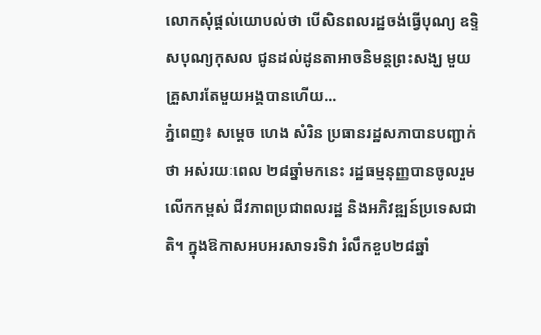លោកសុំផ្តល់យោបល់ថា បើសិនពលរដ្ឋចង់ធ្វើបុណ្យ ឧទ្ទិសបុណ្យកុសល ជូនដល់ដូនតាអាចនិមន្តព្រះសង្ឃ មួយគ្រួសារតែមួយអង្គបានហើយ...
ភ្នំពេញ៖ សម្តេច ហេង សំរិន ប្រធានរដ្ឋសភាបានបញ្ជាក់ថា អស់រយៈពេល ២៨ឆ្នាំមកនេះ រដ្ឋធម្មនុញ្ញបានចូលរួមលើកកម្ពស់ ជីវភាពប្រជាពលរដ្ឋ និងអភិវឌ្ឍន៍ប្រទេសជាតិ។ ក្នុងឱកាសអបអរសាទរទិវា រំលឹកខួប២៨ឆ្នាំ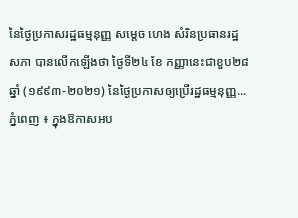នៃថ្ងៃប្រកាសរដ្ឋធម្មនុញ្ញ សម្តេច ហេង សំរិនប្រធានរដ្ឋសភា បានលើកឡើងថា ថ្ងៃទី២៤ ខែ កញ្ញានេះជាខួប២៨ឆ្នាំ (១៩៩៣-២០២១) នៃថ្ងៃប្រកាសឲ្យប្រើរដ្ឋធម្មនុញ្ញ...
ភ្នំពេញ ៖ ក្នុងឱកាសអប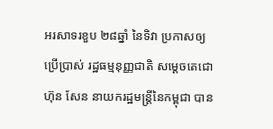អរសាទរខួប ២៨ឆ្នាំ នៃទិវា ប្រកាសឲ្យប្រើប្រាស់ រដ្ឋធម្មនុញ្ញជាតិ សម្ដេចតេជោ ហ៊ុន សែន នាយករដ្ឋមន្ដ្រីនៃកម្ពុជា បាន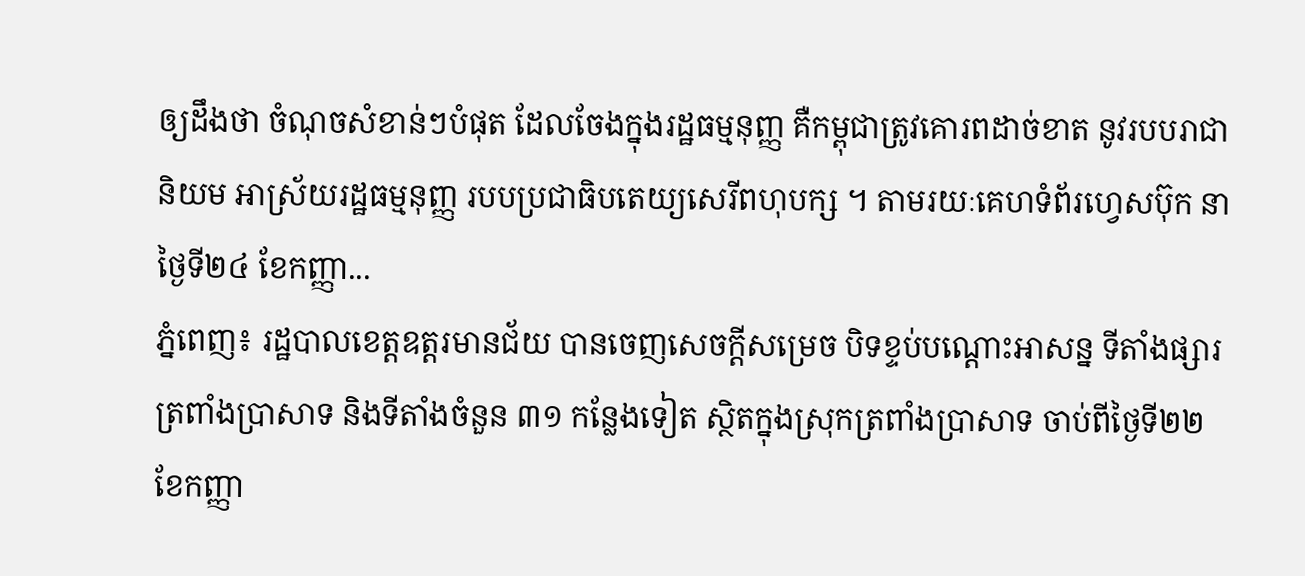ឲ្យដឹងថា ចំណុចសំខាន់ៗបំផុត ដែលចែងក្នុងរដ្ឋធម្មនុញ្ញ គឺកម្ពុជាត្រូវគោរពដាច់ខាត នូវរបបរាជានិយម អាស្រ័យរដ្ឋធម្មនុញ្ញ របបប្រជាធិបតេយ្យសេរីពហុបក្ស ។ តាមរយៈគេហទំព័រហ្វេសប៊ុក នាថ្ងៃទី២៤ ខែកញ្ញា...
ភ្នំពេញ៖ រដ្ឋបាលខេត្តឧត្ដរមានជ័យ បានចេញសេចក្តីសម្រេច បិទខ្ទប់បណ្ដោះអាសន្ន ទីតាំងផ្សារត្រពាំងប្រាសាទ និងទីតាំងចំនួន ៣១ កន្លែងទៀត ស្ថិតក្នុងស្រុកត្រពាំងប្រាសាទ ចាប់ពីថ្ងៃទី២២ ខែកញ្ញា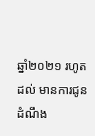ឆ្នាំ២០២១ រហូតដល់ មានការជូនដំណឹង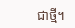ជាថ្មី។